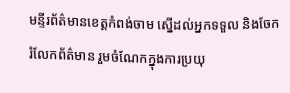មន្ទីរព័ត៌មានខេត្តកំពង់ចាម ស្នើដល់អ្នកទទួល និងចែករំលែកព័ត៌មាន រួមចំណែកក្នុងការប្រយុ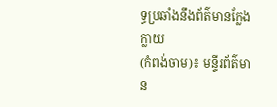ទ្ធប្រឆាំងនឹងព័ត៌មានក្លែងក្លាយ
(កំពង់ចាម)៖ មន្ទីរព័ត៌មាន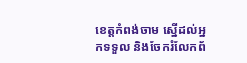ខេត្តកំពង់ចាម ស្នើដល់អ្នកទទួល និងចែករំលែកព័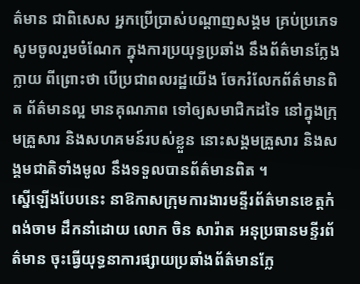ត៌មាន ជាពិសេស អ្នកប្រើប្រាស់បណ្តាញសង្គម គ្រប់ប្រភេទ សូមចូលរួមចំណែក ក្នុងការប្រយុទ្ធប្រឆាំង នឹងព័ត៌មានក្លែងក្លាយ ពីព្រោះថា បើប្រជាពលរដ្ឋយើង ចែករំលែកព័ត៌មានពិត ព័ត៌មានល្អ មានគុណភាព ទៅឲ្យសមាជិកដទៃ នៅក្នុងក្រុមគ្រួសារ និងសហគមន៍របស់ខ្លួន នោះសង្គមគ្រួសារ និងសង្គមជាតិទាំងមូល នឹងទទួលបានព័ត៌មានពិត ។
ស្នើឡើងបែបនេះ នាឱកាសក្រុមការងារមន្ទីរព័ត៌មានខេត្តកំពង់ចាម ដឹកនាំដោយ លោក ចិន សារ៉ាត អនុប្រធានមន្ទីរព័ត៌មាន ចុះធ្វើយុទ្ធនាការផ្សាយប្រឆាំងព័ត៌មានក្លែ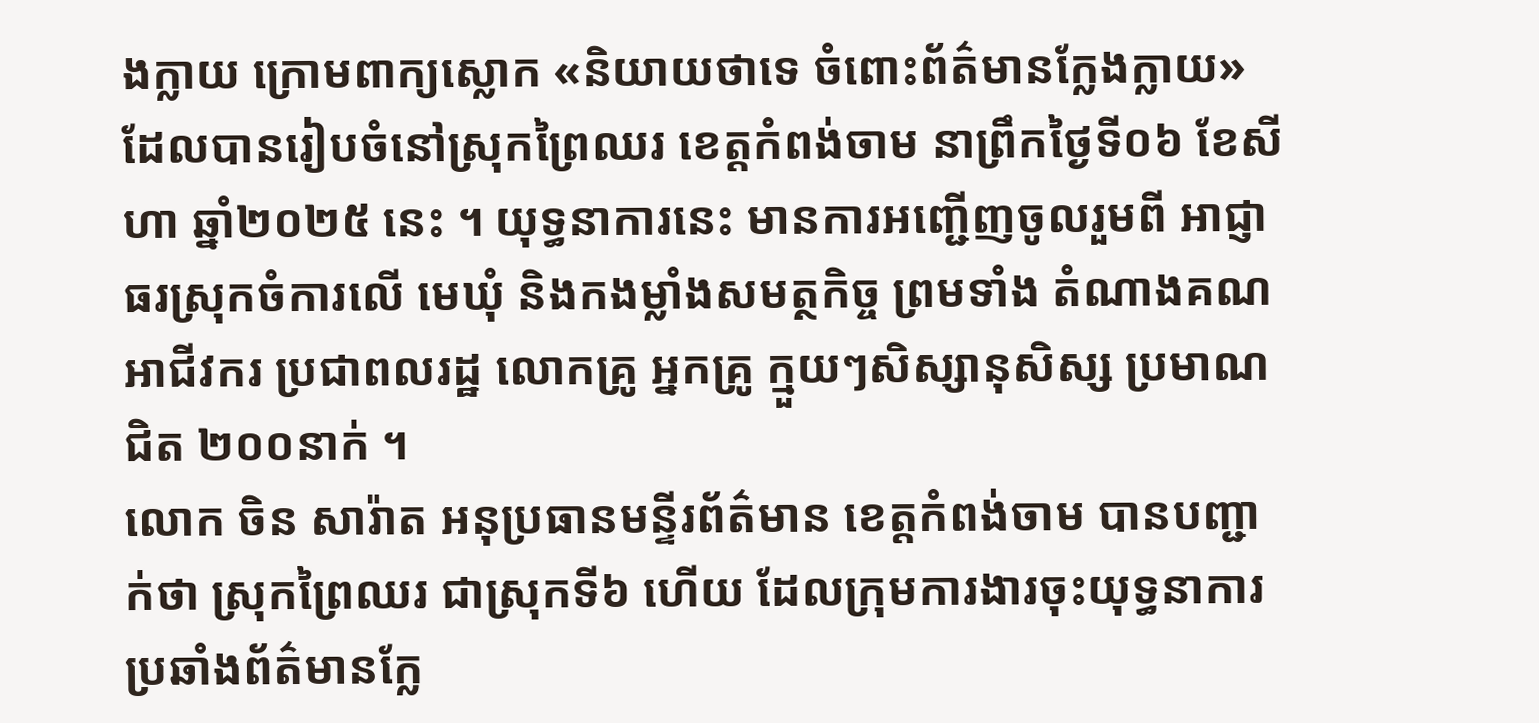ងក្លាយ ក្រោមពាក្យស្លោក «និយាយថាទេ ចំពោះព័ត៌មានក្លែងក្លាយ» ដែលបានរៀបចំនៅស្រុកព្រៃឈរ ខេត្តកំពង់ចាម នាព្រឹកថ្ងៃទី០៦ ខែសីហា ឆ្នាំ២០២៥ នេះ ។ យុទ្ធនាការនេះ មានការអញ្ជើញចូលរួមពី អាជ្ញាធរស្រុកចំការលើ មេឃុំ និងកងម្លាំងសមត្ថកិច្ច ព្រមទាំង តំណាងគណអាជីវករ ប្រជាពលរដ្ឋ លោកគ្រូ អ្នកគ្រូ ក្មួយៗសិស្សានុសិស្ស ប្រមាណជិត ២០០នាក់ ។
លោក ចិន សារ៉ាត អនុប្រធានមន្ទីរព័ត៌មាន ខេត្តកំពង់ចាម បានបញ្ជាក់ថា ស្រុកព្រៃឈរ ជាស្រុកទី៦ ហើយ ដែលក្រុមការងារចុះយុទ្ធនាការប្រឆាំងព័ត៌មានក្លែ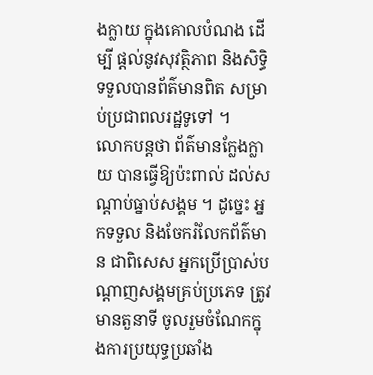ងក្លាយ ក្នុងគោលបំណង ដើម្បី ផ្ដល់នូវសុវត្ថិភាព និងសិទ្ធិទទួលបានព័ត៌មានពិត សម្រាប់ប្រជាពលរដ្ឋទូទៅ ។
លោកបន្តថា ព័ត៌មានក្លែងក្លាយ បានធ្វើឱ្យប៉ះពាល់ ដល់សណ្តាប់ធ្នាប់សង្គម ។ ដូច្នេះ អ្នកទទួល និងចែករំលែកព័ត៌មាន ជាពិសេស អ្នកប្រើប្រាស់បណ្តាញសង្គមគ្រប់ប្រភេទ ត្រូវមានតួនាទី ចូលរួមចំណែកក្នុងការប្រយុទ្ធប្រឆាំង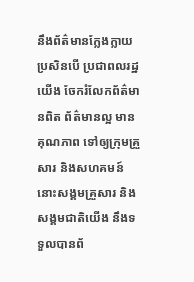នឹងព័ត៌មានក្លែងក្លាយ ប្រសិនបើ ប្រជាពលរដ្ឋយើង ចែករំលែកព័ត៌មានពិត ព័ត៌មានល្អ មានគុណភាព ទៅឲ្យក្រុមគ្រួសារ និងសហគមន៍ នោះសង្គមគ្រួសារ និងសង្គមជាតិយើង នឹងទទួលបានព័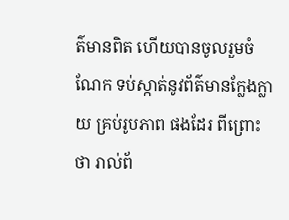ត៌មានពិត ហើយបានចូលរួមចំណែក ទប់ស្កាត់នូវព័ត៌មានក្លែងក្លាយ គ្រប់រូបភាព ផងដែរ ពីព្រោះថា រាល់ព័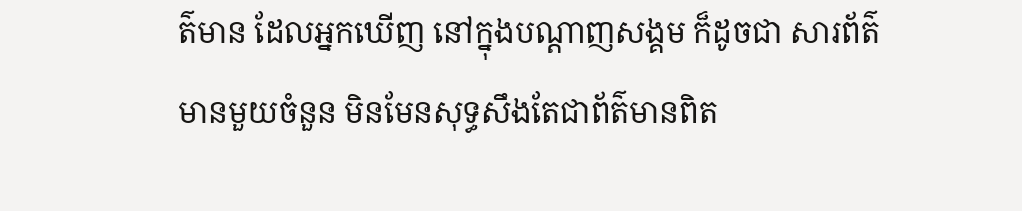ត៌មាន ដែលអ្នកឃើញ នៅក្នុងបណ្ដាញសង្គម ក៏ដូចជា សារព័ត៌មានមួយចំនួន មិនមែនសុទ្ធសឹងតែជាព័ត៌មានពិត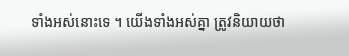ទាំងអស់នោះទេ ។ យើងទាំងអស់គ្នា ត្រូវនិយាយថា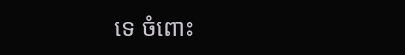ទេ ចំពោះ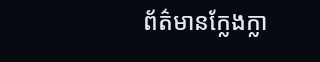ព័ត៌មានក្លែងក្លា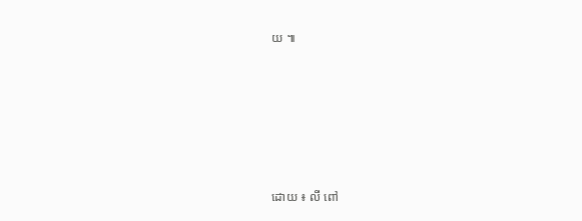យ ៕






ដោយ ៖ លី ពៅ